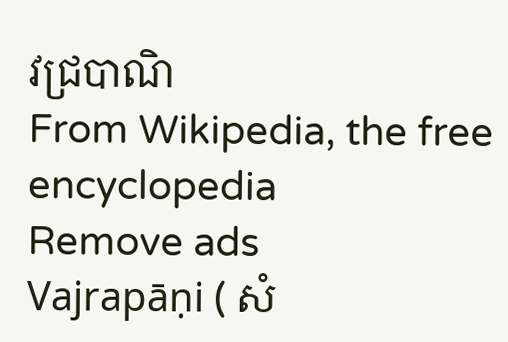វជ្របាណិ
From Wikipedia, the free encyclopedia
Remove ads
Vajrapāṇi ( សំ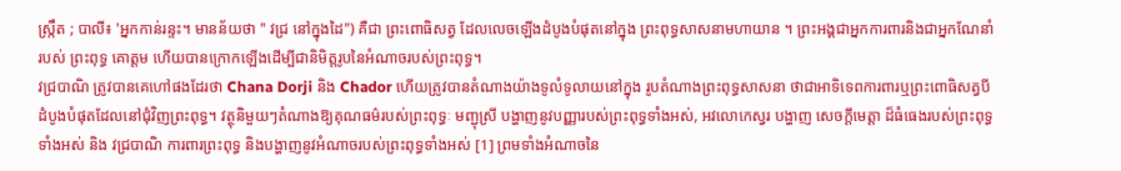ស្រ្កឹត ; បាលី៖ 'អ្នកកាន់រន្ទះ។ មានន័យថា " វជ្រ នៅក្នុងដៃ") គឺជា ព្រះពោធិសត្វ ដែលលេចឡើងដំបូងបំផុតនៅក្នុង ព្រះពុទ្ធសាសនាមហាយាន ។ ព្រះអង្គជាអ្នកការពារនិងជាអ្នកណែនាំរបស់ ព្រះពុទ្ធ គោត្តម ហើយបានក្រោកឡើងដើម្បីជានិមិត្តរូបនៃអំណាចរបស់ព្រះពុទ្ធ។
វជ្របាណិ ត្រូវបានគេហៅផងដែរថា Chana Dorji និង Chador ហើយត្រូវបានតំណាងយ៉ាងទូលំទូលាយនៅក្នុង រូបតំណាងព្រះពុទ្ធសាសនា ថាជាអាទិទេពការពារឬព្រះពោធិសត្វបីដំបូងបំផុតដែលនៅជុំវិញព្រះពុទ្ធ។ វត្ថុនិមួយៗតំណាងឱ្យគុណធម៌របស់ព្រះពុទ្ធៈ មញ្ជុស្រី បង្ហាញនូវបញ្ញារបស់ព្រះពុទ្ធទាំងអស់, អវលោកេស្វរ បង្ហាញ សេចក្តីមេត្តា ដ៏ធំធេងរបស់ព្រះពុទ្ធទាំងអស់ និង វជ្របាណិ ការពារព្រះពុទ្ធ និងបង្ហាញនូវអំណាចរបស់ព្រះពុទ្ធទាំងអស់ [1] ព្រមទាំងអំណាចនៃ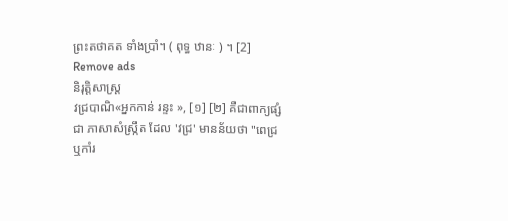ព្រះតថាគត ទាំងប្រាំ។ ( ពុទ្ធ ឋានៈ ) ។ [2]
Remove ads
និរុត្តិសាស្ត្រ
វជ្របាណិ«អ្នកកាន់ រន្ទះ », [១] [២] គឺជាពាក្យផ្សំជា ភាសាសំស្ក្រឹត ដែល 'វជ្រ' មានន័យថា "ពេជ្រ ឬកាំរ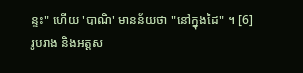ន្ទះ" ហើយ 'បាណិ' មានន័យថា "នៅក្នុងដៃ" ។ [6]
រូបរាង និងអត្តស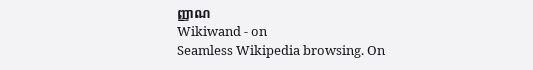ញ្ញាណ
Wikiwand - on
Seamless Wikipedia browsing. On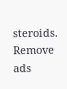steroids.
Remove ads